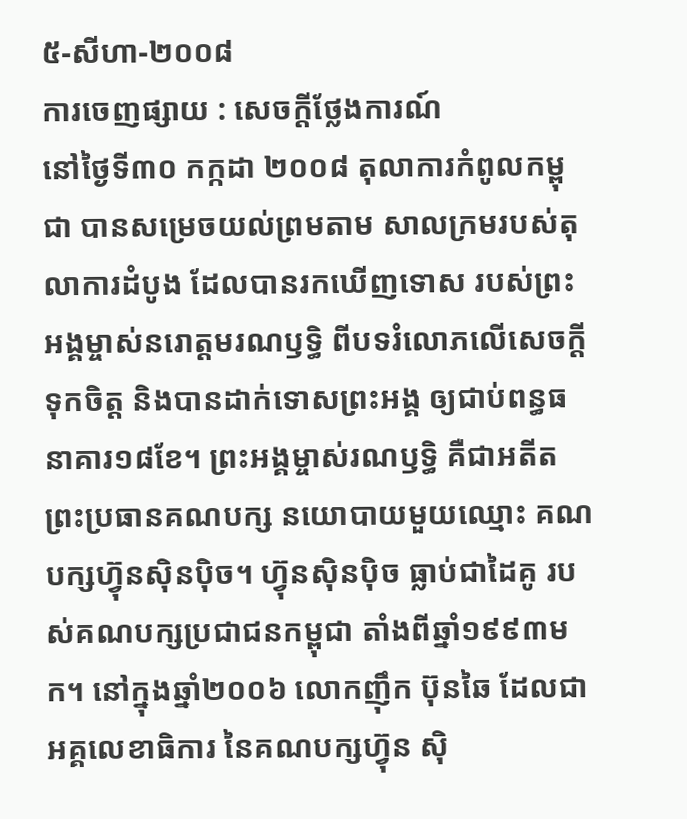៥-សីហា-២០០៨
ការចេញផ្សាយ : សេចក្តីថ្លែងការណ៍
នៅថ្ងៃទី៣០ កក្កដា ២០០៨ តុលាការកំពូលកម្ពុជា បានសម្រេចយល់ព្រមតាម សាលក្រមរបស់តុលាការដំបូង ដែលបានរកឃើញទោស របស់ព្រះអង្គម្ចាស់នរោត្តមរណឫទ្ធិ ពីបទរំលោភលើសេចក្តីទុកចិត្ត និងបានដាក់ទោសព្រះអង្គ ឲ្យជាប់ពន្ធធនាគារ១៨ខែ។ ព្រះអង្គម្ចាស់រណឫទ្ធិ គឺជាអតីតព្រះប្រធានគណបក្ស នយោបាយមួយឈ្មោះ គណបក្សហ្វ៊ុនស៊ិនប៉ិច។ ហ្វ៊ុនស៊ិនប៉ិច ធ្លាប់ជាដៃគូ របស់គណបក្សប្រជាជនកម្ពុជា តាំងពីឆ្នាំ១៩៩៣មក។ នៅក្នុងឆ្នាំ២០០៦ លោកញ៉ឹក ប៊ុនឆៃ ដែលជាអគ្គលេខាធិការ នៃគណបក្សហ្វ៊ុន ស៊ិ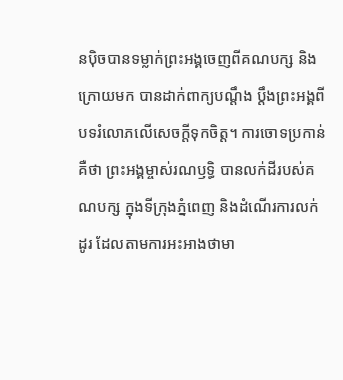នប៉ិចបានទម្លាក់ព្រះអង្គចេញពីគណបក្ស និងក្រោយមក បានដាក់ពាក្យបណ្តឹង ប្តឹងព្រះអង្គពីបទរំលោភលើសេចក្តីទុកចិត្ត។ ការចោទប្រកាន់គឺថា ព្រះអង្គម្ចាស់រណឫទ្ធិ បានលក់ដីរបស់គណបក្ស ក្នុងទីក្រុងភ្នំពេញ និងដំណើរការលក់ដូរ ដែលតាមការអះអាងថាមា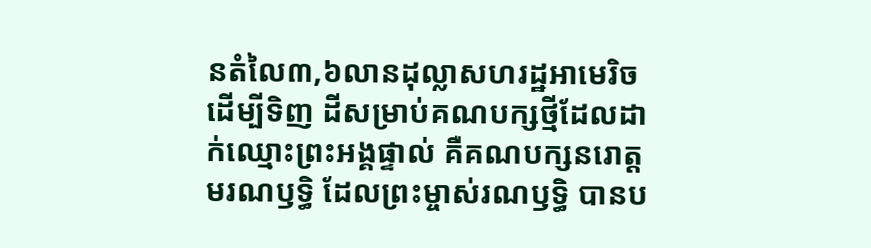នតំលៃ៣,៦លានដុល្លាសហរដ្ឋអាមេរិច ដើម្បីទិញ ដីសម្រាប់គណបក្សថ្មីដែលដាក់ឈ្មោះព្រះអង្គផ្ទាល់ គឺគណបក្សនរោត្តមរណឫទ្ធិ ដែលព្រះម្ចាស់រណឫទ្ធិ បានប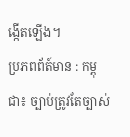ង្កើតឡើង។
ប្រភពព័ត៍មាន : កម្ពុជា៖ ច្បាប់ត្រូវតែច្បាស់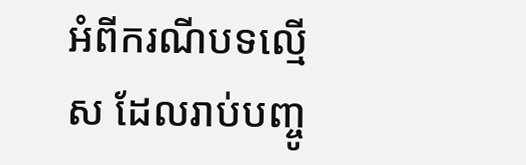អំពីករណីបទល្មើស ដែលរាប់បញ្ចូ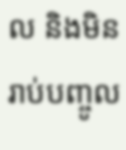ល និងមិនរាប់បញ្ចូល